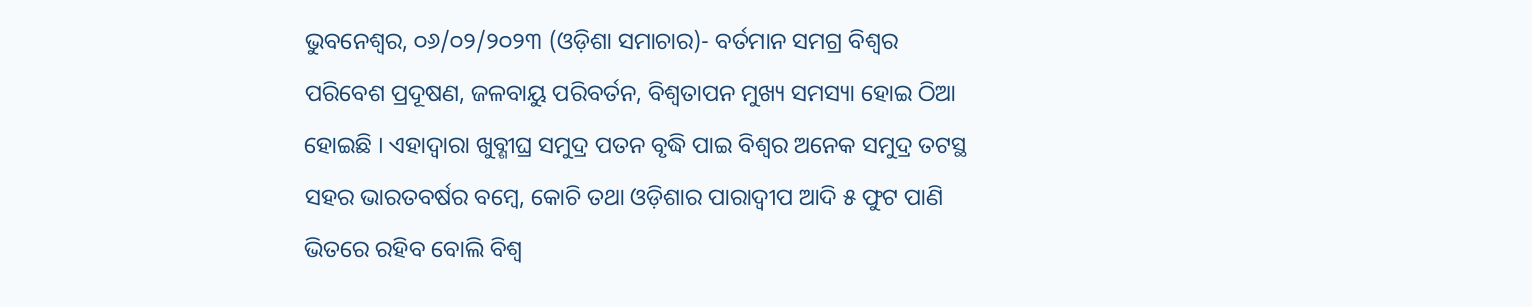ଭୁବନେଶ୍ୱର, ୦୬/୦୨/୨୦୨୩ (ଓଡ଼ିଶା ସମାଚାର)- ବର୍ତମାନ ସମଗ୍ର ବିଶ୍ୱର ପରିବେଶ ପ୍ରଦୂଷଣ, ଜଳବାୟୁ ପରିବର୍ତନ, ବିଶ୍ୱତାପନ ମୁଖ୍ୟ ସମସ୍ୟା ହୋଇ ଠିଆ ହୋଇଛି । ଏହାଦ୍ୱାରା ଖୁବ୍ଶୀଘ୍ର ସମୁଦ୍ର ପତନ ବୃଦ୍ଧି ପାଇ ବିଶ୍ୱର ଅନେକ ସମୁଦ୍ର ତଟସ୍ଥ ସହର ଭାରତବର୍ଷର ବମ୍ବେ, କୋଚି ତଥା ଓଡ଼ିଶାର ପାରାଦ୍ୱୀପ ଆଦି ୫ ଫୁଟ ପାଣି ଭିତରେ ରହିବ ବୋଲି ବିଶ୍ୱ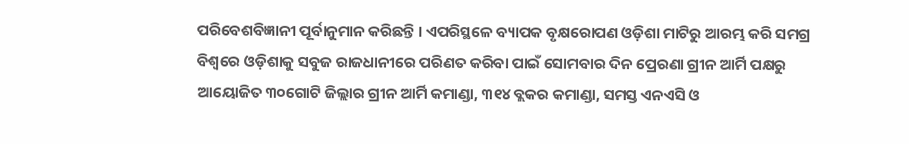ପରିବେଶବିଜ୍ଞାନୀ ପୂର୍ବାନୁମାନ କରିଛନ୍ତି । ଏପରିସ୍ଥଳେ ବ୍ୟାପକ ବୃକ୍ଷରୋପଣ ଓଡ଼ିଶା ମାଟିରୁ ଆରମ୍ଭ କରି ସମଗ୍ର ବିଶ୍ୱରେ ଓଡ଼ିଶାକୁ ସବୁଜ ରାଜଧାନୀରେ ପରିଣତ କରିବା ପାଇଁ ସୋମବାର ଦିନ ପ୍ରେରଣା ଗ୍ରୀନ ଆର୍ମି ପକ୍ଷରୁ ଆୟୋଜିତ ୩୦ଗୋଟି ଜିଲ୍ଲାର ଗ୍ରୀନ ଆର୍ମି କମାଣ୍ଡା, ୩୧୪ ବ୍ଲକର କମାଣ୍ଡା, ସମସ୍ତ ଏନଏସି ଓ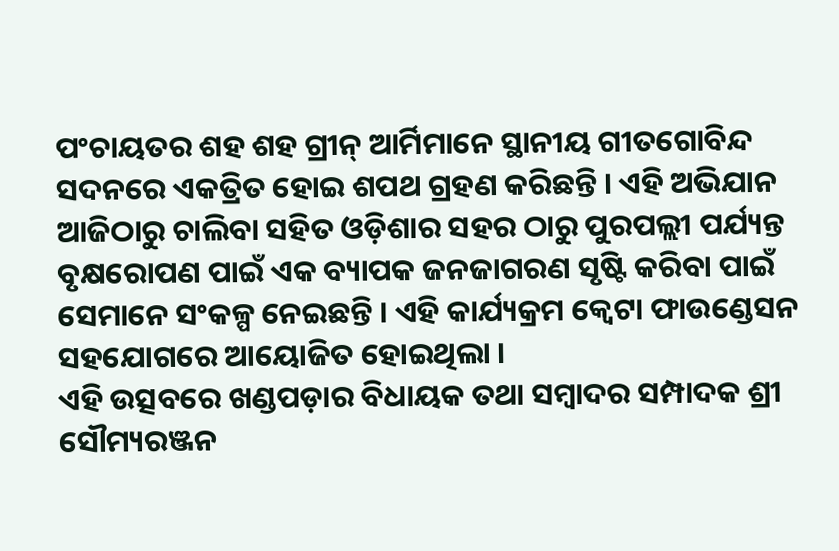ପଂଚାୟତର ଶହ ଶହ ଗ୍ରୀନ୍ ଆର୍ମିମାନେ ସ୍ଥାନୀୟ ଗୀତଗୋବିନ୍ଦ ସଦନରେ ଏକତ୍ରିତ ହୋଇ ଶପଥ ଗ୍ରହଣ କରିଛନ୍ତି । ଏହି ଅଭିଯାନ ଆଜିଠାରୁ ଚାଲିବା ସହିତ ଓଡ଼ିଶାର ସହର ଠାରୁ ପୁରପଲ୍ଲୀ ପର୍ଯ୍ୟନ୍ତ ବୃକ୍ଷରୋପଣ ପାଇଁ ଏକ ବ୍ୟାପକ ଜନଜାଗରଣ ସୃଷ୍ଟି କରିବା ପାଇଁ ସେମାନେ ସଂକଳ୍ପ ନେଇଛନ୍ତି । ଏହି କାର୍ଯ୍ୟକ୍ରମ କ୍ୱେଟା ଫାଉଣ୍ଡେସନ ସହଯୋଗରେ ଆୟୋଜିତ ହୋଇଥିଲା ।
ଏହି ଉତ୍ସବରେ ଖଣ୍ଡପଡ଼ାର ବିଧାୟକ ତଥା ସମ୍ବାଦର ସମ୍ପାଦକ ଶ୍ରୀ ସୌମ୍ୟରଞ୍ଜନ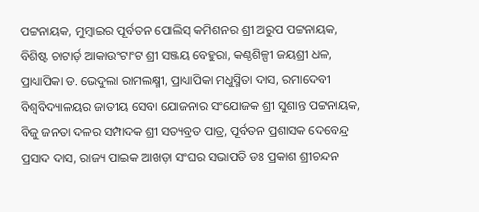ପଟ୍ଟନାୟକ, ମୁମ୍ବାଇର ପୂର୍ବତନ ପୋଲିସ୍ କମିଶନର ଶ୍ରୀ ଅରୁପ ପଟ୍ଟନାୟକ, ବିଶିଷ୍ଟ ଚାଟାର୍ଡ଼ ଆକାଉଂଟାଂଟ ଶ୍ରୀ ସଞ୍ଜୟ ବେହୁରା, କଣ୍ଠଶିଳ୍ପୀ ଜୟଶ୍ରୀ ଧଳ, ପ୍ରାଧ୍ୟାପିକା ଡ. ଭେଦୁଲା ରାମଲକ୍ଷ୍ମୀ, ପ୍ରାଧ୍ୟାପିକା ମଧୁସ୍ମିତା ଦାସ, ରମାଦେବୀ ବିଶ୍ୱବିଦ୍ୟାଳୟର ଜାତୀୟ ସେବା ଯୋଜନାର ସଂଯୋଜକ ଶ୍ରୀ ସୁଶାନ୍ତ ପଟ୍ଟନାୟକ, ବିଜୁ ଜନତା ଦଳର ସମ୍ପାଦକ ଶ୍ରୀ ସତ୍ୟବ୍ରତ ପାତ୍ର, ପୂର୍ବତନ ପ୍ରଶାସକ ଦେବେନ୍ଦ୍ର ପ୍ରସାଦ ଦାସ, ରାଜ୍ୟ ପାଇକ ଆଖଡ଼ା ସଂଘର ସଭାପତି ଡଃ ପ୍ରକାଶ ଶ୍ରୀଚନ୍ଦନ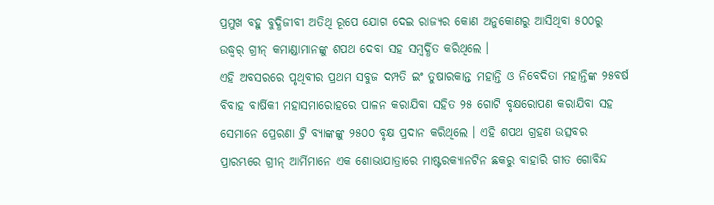ପ୍ରମୁଖ ବହୁ ବୁଦ୍ଧିଜୀବୀ ଅତିଥି ରୂପେ ଯୋଗ ଦେଇ ରାଜ୍ୟର କୋଣ ଅନୁକୋଣରୁ ଆସିଥିବା ୫୦୦ରୁ ଉଦ୍ଧ୍ୱର୍ ଗ୍ରୀନ୍ କମାଣ୍ଡାମାନଙ୍କୁ ଶପଥ ଦେବା ସହ ସମ୍ବର୍ଦ୍ଧିତ କରିଥିଲେ ।
ଏହି ଅବସରରେ ପୃଥିବୀର ପ୍ରଥମ ସବୁଜ ଦମ୍ପତି ଇଂ ତୁଷାରକାନ୍ତ ମହାନ୍ତି ଓ ନିବେଦିତା ମହାନ୍ତିଙ୍କ ୨୫ବର୍ଷ ବିବାହ ବାର୍ଷିକୀ ମହାସମାରୋହରେ ପାଳନ କରାଯିବା ସହିତ ୨୫ ଗୋଟି ବୃକ୍ଷରୋପଣ କରାଯିବା ସହ ସେମାନେ ପ୍ରେରଣା ଟ୍ରି ବ୍ୟାଙ୍କଙ୍କୁ ୨୫୦୦ ବୃକ୍ଷ ପ୍ରଦାନ କରିଥିଲେ । ଏହି ଶପଥ ଗ୍ରହଣ ଉତ୍ସବର ପ୍ରାରମ୍ଭରେ ଗ୍ରୀନ୍ ଆର୍ମିମାନେ ଏକ ଶୋଭାଯାତ୍ରାରେ ମାଷ୍ଟରକ୍ୟାନଟିନ ଛକରୁ ବାହାରି ଗୀତ ଗୋବିନ୍ଦ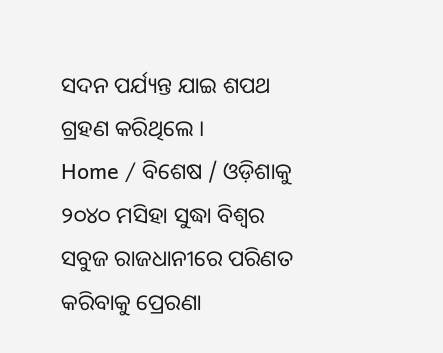ସଦନ ପର୍ଯ୍ୟନ୍ତ ଯାଇ ଶପଥ ଗ୍ରହଣ କରିଥିଲେ ।
Home / ବିଶେଷ / ଓଡ଼ିଶାକୁ ୨୦୪୦ ମସିହା ସୁଦ୍ଧା ବିଶ୍ୱର ସବୁଜ ରାଜଧାନୀରେ ପରିଣତ କରିବାକୁ ପ୍ରେରଣା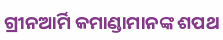ଗ୍ରୀନଆର୍ମି କମାଣ୍ଡାମାନଙ୍କ ଶପଥ